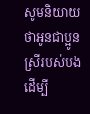សូមនិយាយថាអូនជាប្អូនស្រីរបស់បង ដើម្បី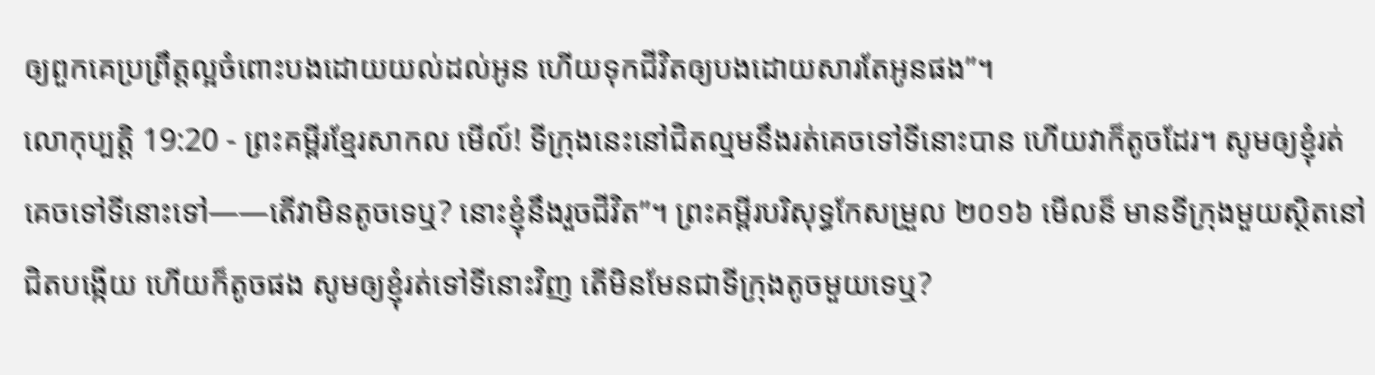ឲ្យពួកគេប្រព្រឹត្តល្អចំពោះបងដោយយល់ដល់អូន ហើយទុកជីវិតឲ្យបងដោយសារតែអូនផង”។
លោកុប្បត្តិ 19:20 - ព្រះគម្ពីរខ្មែរសាកល មើល៍! ទីក្រុងនេះនៅជិតល្មមនឹងរត់គេចទៅទីនោះបាន ហើយវាក៏តូចដែរ។ សូមឲ្យខ្ញុំរត់គេចទៅទីនោះទៅ——តើវាមិនតូចទេឬ? នោះខ្ញុំនឹងរួចជីវិត”។ ព្រះគម្ពីរបរិសុទ្ធកែសម្រួល ២០១៦ មើលន៏ មានទីក្រុងមួយស្ថិតនៅជិតបង្កើយ ហើយក៏តូចផង សូមឲ្យខ្ញុំរត់ទៅទីនោះវិញ តើមិនមែនជាទីក្រុងតូចមួយទេឬ?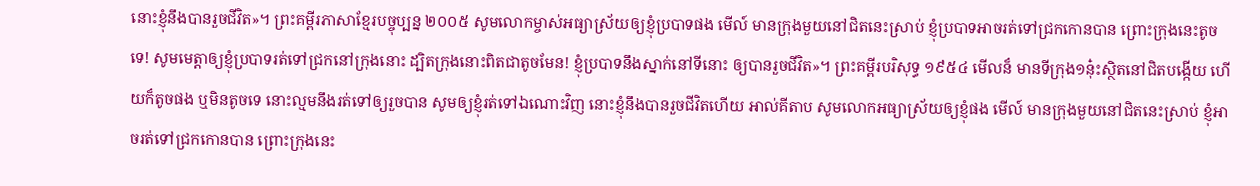នោះខ្ញុំនឹងបានរួចជីវិត»។ ព្រះគម្ពីរភាសាខ្មែរបច្ចុប្បន្ន ២០០៥ សូមលោកម្ចាស់អធ្យាស្រ័យឲ្យខ្ញុំប្របាទផង មើល៍ មានក្រុងមួយនៅជិតនេះស្រាប់ ខ្ញុំប្របាទអាចរត់ទៅជ្រកកោនបាន ព្រោះក្រុងនេះតូចទេ! សូមមេត្តាឲ្យខ្ញុំប្របាទរត់ទៅជ្រកនៅក្រុងនោះ ដ្បិតក្រុងនោះពិតជាតូចមែន! ខ្ញុំប្របាទនឹងស្នាក់នៅទីនោះ ឲ្យបានរួចជីវិត»។ ព្រះគម្ពីរបរិសុទ្ធ ១៩៥៤ មើលន៏ មានទីក្រុង១នុ៎ះស្ថិតនៅជិតបង្កើយ ហើយក៏តូចផង ឬមិនតូចទេ នោះល្មមនឹងរត់ទៅឲ្យរួចបាន សូមឲ្យខ្ញុំរត់ទៅឯណោះវិញ នោះខ្ញុំនឹងបានរួចជីវិតហើយ អាល់គីតាប សូមលោកអធ្យាស្រ័យឲ្យខ្ញុំផង មើល៍ មានក្រុងមួយនៅជិតនេះស្រាប់ ខ្ញុំអាចរត់ទៅជ្រកកោនបាន ព្រោះក្រុងនេះ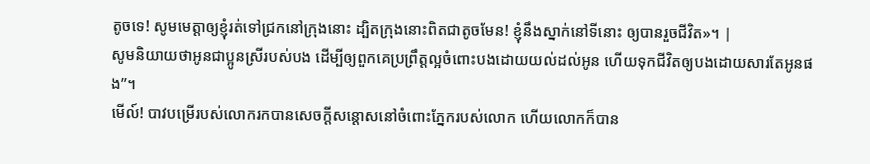តូចទេ! សូមមេត្តាឲ្យខ្ញុំរត់ទៅជ្រកនៅក្រុងនោះ ដ្បិតក្រុងនោះពិតជាតូចមែន! ខ្ញុំនឹងស្នាក់នៅទីនោះ ឲ្យបានរួចជីវិត»។ |
សូមនិយាយថាអូនជាប្អូនស្រីរបស់បង ដើម្បីឲ្យពួកគេប្រព្រឹត្តល្អចំពោះបងដោយយល់ដល់អូន ហើយទុកជីវិតឲ្យបងដោយសារតែអូនផង”។
មើល៍! បាវបម្រើរបស់លោករកបានសេចក្ដីសន្ដោសនៅចំពោះភ្នែករបស់លោក ហើយលោកក៏បាន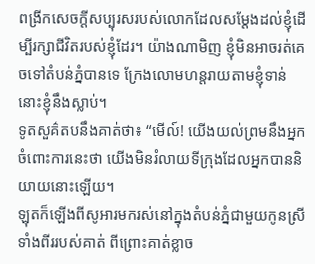ពង្រីកសេចក្ដីសប្បុរសរបស់លោកដែលសម្ដែងដល់ខ្ញុំដើម្បីរក្សាជីវិតរបស់ខ្ញុំដែរ។ យ៉ាងណាមិញ ខ្ញុំមិនអាចរត់គេចទៅតំបន់ភ្នំបានទេ ក្រែងលោមហន្តរាយតាមខ្ញុំទាន់ នោះខ្ញុំនឹងស្លាប់។
ទូតសួគ៌តបនឹងគាត់ថា៖ “មើល៍! យើងយល់ព្រមនឹងអ្នកចំពោះការនេះថា យើងមិនរំលាយទីក្រុងដែលអ្នកបាននិយាយនោះឡើយ។
ឡុតក៏ឡើងពីសូអារមករស់នៅក្នុងតំបន់ភ្នំជាមួយកូនស្រីទាំងពីររបស់គាត់ ពីព្រោះគាត់ខ្លាច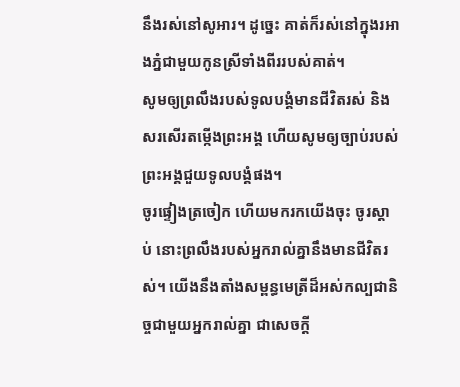នឹងរស់នៅសូអារ។ ដូច្នេះ គាត់ក៏រស់នៅក្នុងរអាងភ្នំជាមួយកូនស្រីទាំងពីររបស់គាត់។
សូមឲ្យព្រលឹងរបស់ទូលបង្គំមានជីវិតរស់ និងសរសើរតម្កើងព្រះអង្គ ហើយសូមឲ្យច្បាប់របស់ព្រះអង្គជួយទូលបង្គំផង។
ចូរផ្ទៀងត្រចៀក ហើយមករកយើងចុះ ចូរស្ដាប់ នោះព្រលឹងរបស់អ្នករាល់គ្នានឹងមានជីវិតរស់។ យើងនឹងតាំងសម្ពន្ធមេត្រីដ៏អស់កល្បជានិច្ចជាមួយអ្នករាល់គ្នា ជាសេចក្ដី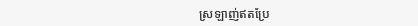ស្រឡាញ់ឥតប្រែ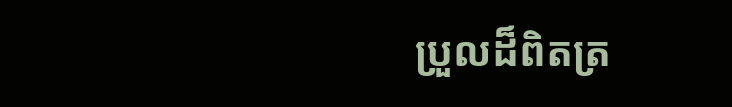ប្រួលដ៏ពិតត្រ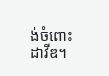ង់ចំពោះដាវីឌ។